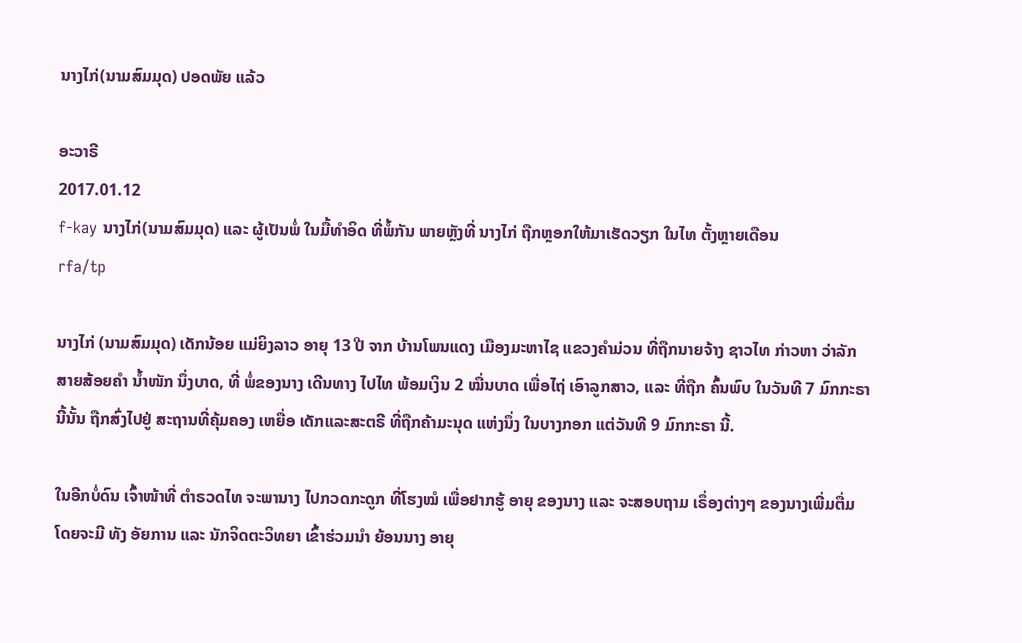ນາງໄກ່(ນາມສົມມຸດ) ປອດພັຍ ແລ້ວ

ອະວາຣີ
2017.01.12
f-kay ນາງໄກ່(ນາມສົມມຸດ) ແລະ ຜູ້ເປັນພໍ່ ໃນມື້ທໍາອິດ ທີ່ພໍ້ກັນ ພາຍຫຼັງທີ່ ນາງໄກ່ ຖືກຫຼອກໃຫ້ມາເຮັດວຽກ ໃນໄທ ຕັ້ງຫຼາຍເດືອນ
rfa/tp

ນາງໄກ່ (ນາມສົມມຸດ) ເດັກນ້ອຍ ແມ່ຍິງລາວ ອາຍຸ 13 ປີ ຈາກ ບ້ານໂພນແດງ ເມືອງມະຫາໄຊ ແຂວງຄໍາມ່ວນ ທີ່ຖືກນາຍຈ້າງ ຊາວໄທ ກ່າວຫາ ວ່າລັກ ສາຍສ້ອຍຄໍາ ນໍ້າໜັກ ນຶ່ງບາດ, ທີ່ ພໍ່ຂອງນາງ ເດີນທາງ ໄປໄທ ພ້ອມເງິນ 2 ໝື່ນບາດ ເພື່ອໄຖ່ ເອົາລູກສາວ, ແລະ ທີ່ຖືກ ຄົ້ນພົບ ໃນວັນທີ 7 ມົກກະຣາ ນີ້ນັ້ນ ຖືກສົ່ງໄປຢູ່ ສະຖານທີ່ຄຸ້ມຄອງ ເຫຍື່ອ ເດັກແລະສະຕຣີ ທີ່ຖືກຄ້າມະນຸດ ແຫ່ງນຶ່ງ ໃນບາງກອກ ແຕ່ວັນທີ 9 ມົກກະຣາ ນີ້.

ໃນອີກບໍ່ດົນ ເຈົ້າໜ້າທີ່ ຕໍາຣວດໄທ ຈະພານາງ ໄປກວດກະດູກ ທີ່ໂຮງໝໍ ເພື່ອຢາກຮູ້ ອາຍຸ ຂອງນາງ ແລະ ຈະສອບຖາມ ເຣຶ່ອງຕ່າງໆ ຂອງນາງເພີ່ມຕື່ມ ໂດຍຈະມີ ທັງ ອັຍການ ແລະ ນັກຈິດຕະວິທຍາ ເຂົ້າຮ່ວມນໍາ ຍ້ອນນາງ ອາຍຸ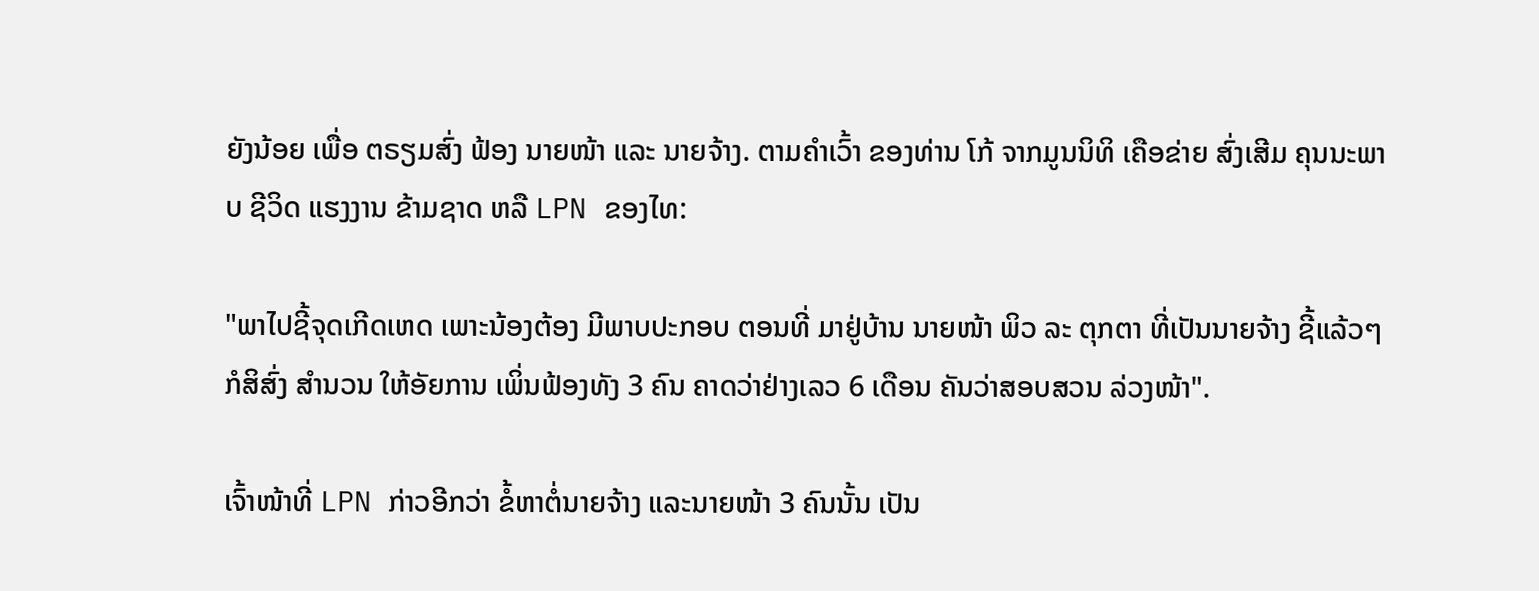ຍັງນ້ອຍ ເພື່ອ ຕຣຽມສົ່ງ ຟ້ອງ ນາຍໜ້າ ແລະ ນາຍຈ້າງ. ຕາມຄໍາເວົ້າ ຂອງທ່ານ ໂກ້ ຈາກມູນນິທິ ເຄືອຂ່າຍ ສົ່ງເສີມ ຄຸນນະພາບ ຊີວິດ ແຮງງານ ຂ້າມຊາດ ຫລື LPN ຂອງໄທ:

"ພາໄປຊີ້ຈຸດເກີດເຫດ ເພາະນ້ອງຕ້ອງ ມີພາບປະກອບ ຕອນທີ່ ມາຢູ່ບ້ານ ນາຍໜ້າ ພິວ ລະ ຕຸກຕາ ທີ່ເປັນນາຍຈ້າງ ຊີ້ແລ້ວໆ ກໍສິສົ່ງ ສໍານວນ ໃຫ້ອັຍການ ເພິ່ນຟ້ອງທັງ 3 ຄົນ ຄາດວ່າຢ່າງເລວ 6 ເດືອນ ຄັນວ່າສອບສວນ ລ່ວງໜ້າ".

ເຈົ້າໜ້າທີ່ LPN ກ່າວອີກວ່າ ຂໍ້ຫາຕໍ່ນາຍຈ້າງ ແລະນາຍໜ້າ 3 ຄົນນັ້ນ ເປັນ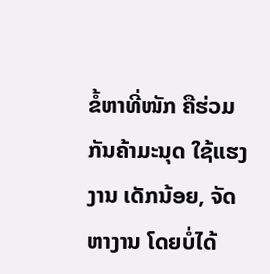ຂໍ້ຫາທີ່ໜັກ ຄືຮ່ວມກັນຄ້າມະນຸດ ໃຊ້ແຮງງານ ເດັກນ້ອຍ, ຈັດຫາງານ ໂດຍບໍ່ໄດ້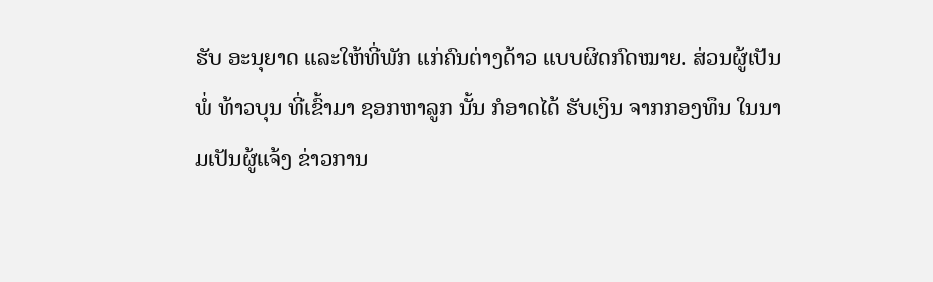ຮັບ ອະນຸຍາດ ແລະໃຫ້ທີ່ພັກ ແກ່ຄົນຕ່າງດ້າວ ແບບຜິດກົດໝາຍ. ສ່ວນຜູ້ເປັນພໍ່ ທ້າວບຸນ ທີ່ເຂົ້າມາ ຊອກຫາລູກ ນັ້ນ ກໍອາດໄດ້ ຮັບເງິນ ຈາກກອງທຶນ ໃນນາມເປັນຜູ້ແຈ້ງ ຂ່າວການ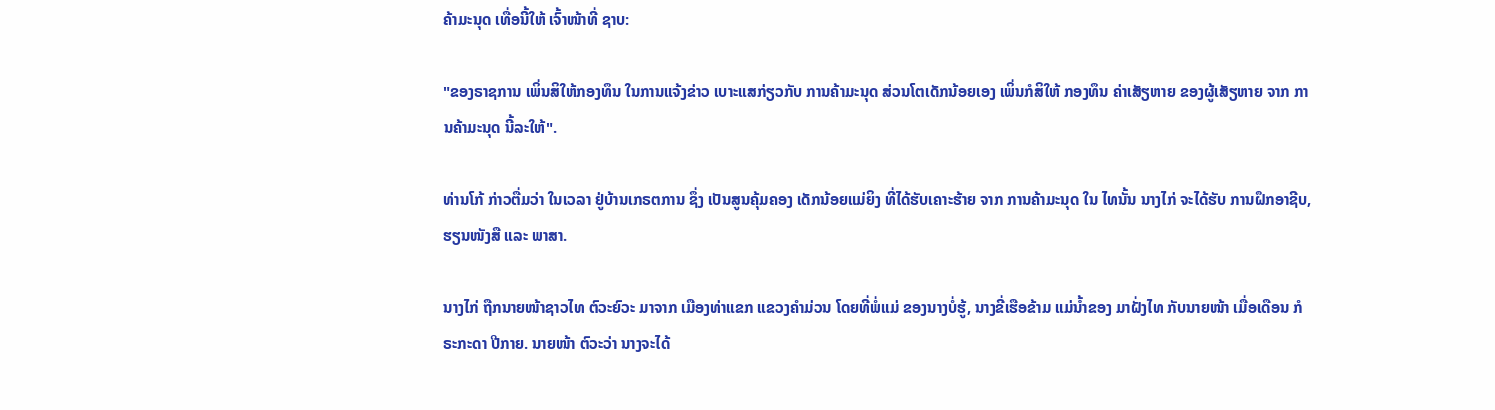ຄ້າມະນຸດ ເທື່ອນີ້ໃຫ້ ເຈົ້າໜ້າທີ່ ຊາບ:

"ຂອງຣາຊການ ເພິ່ນສິໃຫ້ກອງທຶນ ໃນການແຈ້ງຂ່າວ ເບາະແສກ່ຽວກັບ ການຄ້າມະນຸດ ສ່ວນໂຕເດັກນ້ອຍເອງ ເພິ່ນກໍສິໃຫ້ ກອງທຶນ ຄ່າເສັຽຫາຍ ຂອງຜູ້ເສັຽຫາຍ ຈາກ ການຄ້າມະນຸດ ນີ້ລະໃຫ້".

ທ່ານໂກ້ ກ່າວຕື່ມວ່າ ໃນເວລາ ຢູ່ບ້ານເກຣຕການ ຊຶ່ງ ເປັນສູນຄຸ້ມຄອງ ເດັກນ້ອຍແມ່ຍິງ ທີ່ໄດ້ຮັບເຄາະຮ້າຍ ຈາກ ການຄ້າມະນຸດ ໃນ ໄທນັ້ນ ນາງໄກ່ ຈະໄດ້ຮັບ ການຝຶກອາຊີບ, ຮຽນໜັງສື ແລະ ພາສາ.

ນາງໄກ່ ຖືກນາຍໜ້າຊາວໄທ ຕົວະຍົວະ ມາຈາກ ເມືອງທ່າແຂກ ແຂວງຄຳມ່ວນ ໂດຍທີ່ພໍ່ແມ່ ຂອງນາງບໍ່ຮູ້, ນາງຂີ່ເຮືອຂ້າມ ແມ່ນໍ້າຂອງ ມາຝັ່ງໄທ ກັບນາຍໜ້າ ເມື່ອເດືອນ ກໍຣະກະດາ ປີກາຍ. ນາຍໜ້າ ຕົວະວ່າ ນາງຈະໄດ້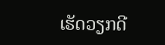ເຮັດວຽກດີ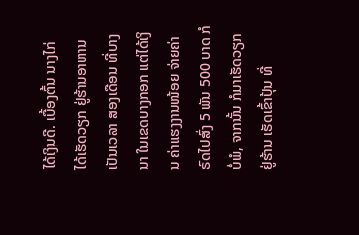ໄດ້ເງິນດີ. ເບື້ອງຕົ້ນ ນາງໄກ່ ໄດ້ເຮັດວຽກ ຢູ່ຮ້ານອາຫານ ເປັນເວລາ ສອງເດືອນ ທີ່ບາງນາ ໃນເຂດບາງກອກ ແຕ່ໄດ້ເງິນ ຄ່າແຮງງານໜ້ອຍ ຈ່າຍຄ່າ ຣົດໄປສົ່ງ 5 ພັນ 500 ບາດ ກໍບໍ່ພໍ, ຈາກນັ້ນ ກໍມາເຮັດວຽກ ຢູ່ຮ້ານ ເຮັດເຂົ້າປຸ້ນ ທີ່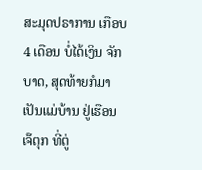ສະມຸດປຣາການ ເກືອບ 4 ເດືອນ ບໍ່ໄດ້ເງິນ ຈັກບາດ, ສຸດທ້າຍກໍມາ ເປັນແມ່ບ້ານ ຢູ່ເຮືອນ ເຈ໊ຕຸກ ທີ່ຕູ່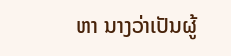ຫາ ນາງວ່າເປັນຜູ້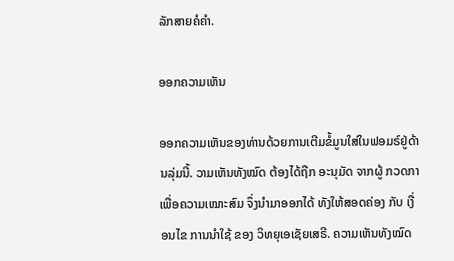ລັກສາຍຄໍຄໍາ.

ອອກຄວາມເຫັນ

ອອກຄວາມເຫັນຂອງທ່ານດ້ວຍການເຕີມຂໍ້ມູນໃສ່ໃນຟອມຣ໌ຢູ່ດ້ານລຸ່ມນີ້. ວາມເຫັນທັງໝົດ ຕ້ອງໄດ້ຖືກ ອະນຸມັດ ຈາກຜູ້ ກວດກາ ເພື່ອຄວາມເໝາະສົມ ຈຶ່ງນໍາມາອອກໄດ້ ທັງໃຫ້ສອດຄ່ອງ ກັບ ເງື່ອນໄຂ ການນຳໃຊ້ ຂອງ ວິທຍຸເອເຊັຍເສຣີ. ຄວາມເຫັນທັງໝົດ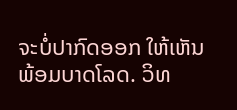ຈະບໍ່ປາກົດອອກ ໃຫ້ເຫັນພ້ອມບາດໂລດ. ວິທ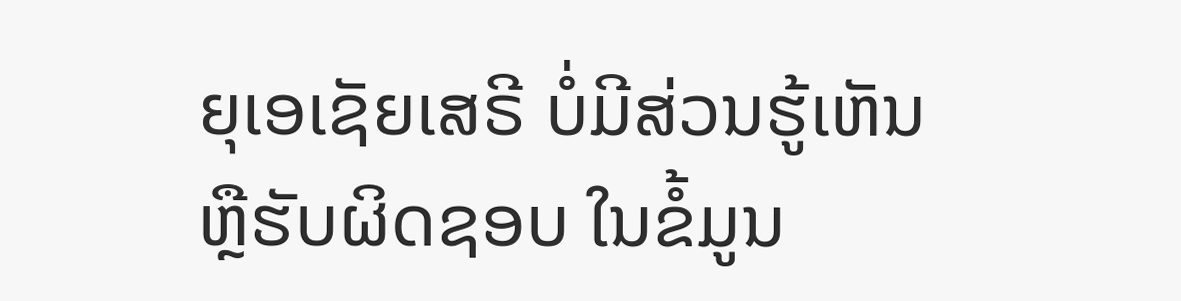ຍຸເອເຊັຍເສຣີ ບໍ່ມີສ່ວນຮູ້ເຫັນ ຫຼືຮັບຜິດຊອບ ໃນຂໍ້ມູນ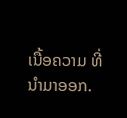ເນື້ອຄວາມ ທີ່ນໍາມາອອກ.